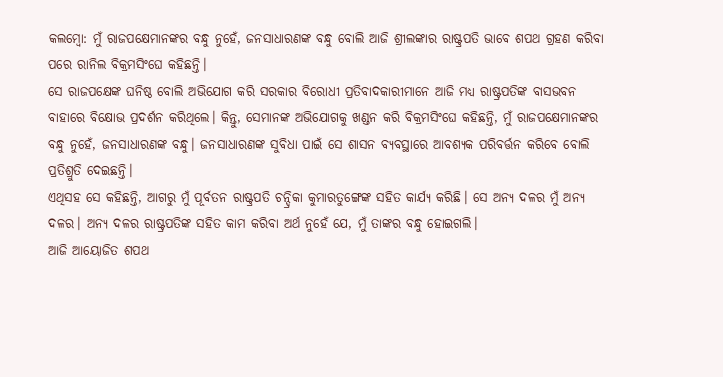କଲମ୍ବୋ: ମୁଁ ରାଜପକ୍ଷେମାନଙ୍କର ବନ୍ଧୁ ନୁହେଁ, ଜନସାଧାରଣଙ୍କ ବନ୍ଧୁ ବୋଲି ଆଜି ଶ୍ରୀଲଙ୍କାର ରାଷ୍ଟ୍ରପତି ଭାବେ ଶପଥ ଗ୍ରହଣ କରିବା ପରେ ରାନିଲ ବିକ୍ରମସିଂଘେ କହିଛନ୍ତି।
ସେ ରାଜପକ୍ଷେଙ୍କ ଘନିଷ୍ଠ ବୋଲି ଅଭିଯୋଗ କରି ସରକାର ବିରୋଧୀ ପ୍ରତିବାଦକାରୀମାନେ ଆଜି ମଧ୍ୟ ରାଷ୍ଟ୍ରପତିଙ୍କ ବାସଭବନ ବାହାରେ ବିକ୍ଷୋଭ ପ୍ରଦର୍ଶନ କରିଥିଲେ। କିନ୍ତୁ, ସେମାନଙ୍କ ଅଭିଯୋଗକୁ ଖଣ୍ଡନ କରି ବିକ୍ରମସିଂଘେ କହିଛନ୍ତି, ମୁଁ ରାଜପକ୍ଷେମାନଙ୍କର ବନ୍ଧୁ ନୁହେଁ, ଜନସାଧାରଣଙ୍କ ବନ୍ଧୁ। ଜନସାଧାରଣଙ୍କ ସୁବିଧା ପାଇଁ ସେ ଶାସନ ବ୍ୟବସ୍ଥାରେ ଆବଶ୍ୟକ ପରିବର୍ତ୍ତନ କରିବେ ବୋଲି ପ୍ରତିଶ୍ରୁତି ଦେଇଛନ୍ତି।
ଏଥିସହ ସେ କହିଛନ୍ତି, ଆଗରୁ ମୁଁ ପୂର୍ବତନ ରାଷ୍ଟ୍ରପତି ଚନ୍ଦ୍ରିକା କୁମାରତୁଙ୍ଗେଙ୍କ ସହିତ କାର୍ଯ୍ୟ କରିଛି। ସେ ଅନ୍ୟ ଦଳର ମୁଁ ଅନ୍ୟ ଦଳର। ଅନ୍ୟ ଦଳର ରାଷ୍ଟ୍ରପତିଙ୍କ ସହିତ କାମ କରିବା ଅର୍ଥ ନୁହେଁ ଯେ, ମୁଁ ତାଙ୍କର ବନ୍ଧୁ ହୋଇଗଲି।
ଆଜି ଆୟୋଜିତ ଶପଥ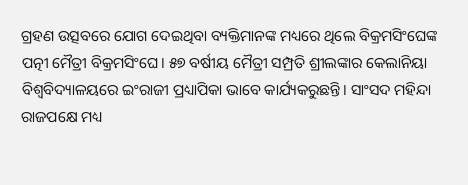ଗ୍ରହଣ ଉତ୍ସବରେ ଯୋଗ ଦେଇଥିବା ବ୍ୟକ୍ତିମାନଙ୍କ ମଧ୍ୟରେ ଥିଲେ ବିକ୍ରମସିଂଘେଙ୍କ ପତ୍ନୀ ମୈତ୍ରୀ ବିକ୍ରମସିଂଘେ। ୫୭ ବର୍ଷୀୟ ମୈତ୍ରୀ ସମ୍ପ୍ରତି ଶ୍ରୀଲଙ୍କାର କେଲାନିୟା ବିଶ୍ବବିଦ୍ୟାଳୟରେ ଇଂରାଜୀ ପ୍ରଧ୍ୟାପିକା ଭାବେ କାର୍ଯ୍ୟକରୁଛନ୍ତି। ସାଂସଦ ମହିନ୍ଦା ରାଜପକ୍ଷେ ମଧ୍ୟ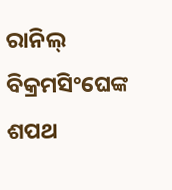ରାନିଲ୍ ବିକ୍ରମସିଂଘେଙ୍କ ଶପଥ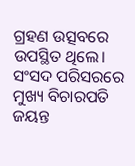ଗ୍ରହଣ ଉତ୍ସବରେ ଉପସ୍ଥିତ ଥିଲେ।
ସଂସଦ ପରିସରରେ ମୁଖ୍ୟ ବିଚାରପତି ଜୟନ୍ତ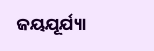ଜୟଯୂର୍ଯ୍ୟା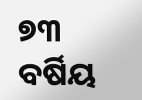୭୩ ବର୍ଷିୟ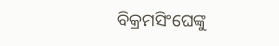ବିକ୍ରମସିଂଘେଙ୍କୁ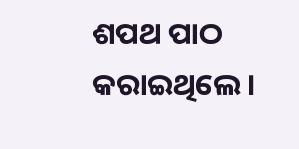ଶପଥ ପାଠ କରାଇଥିଲେ।